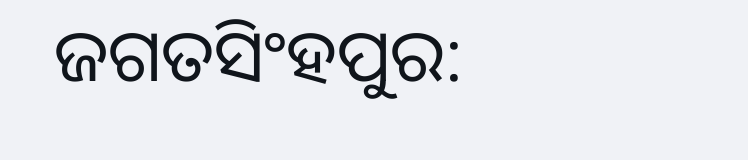ଜଗତସିଂହପୁର: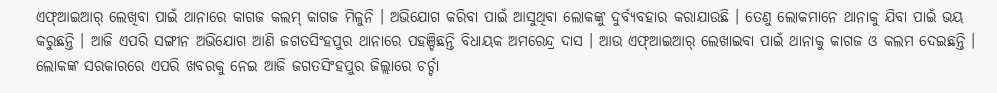ଏଫ୍ଆଇଆର୍ ଲେଖିବା ପାଇଁ ଥାନାରେ କାଗଜ କଲମ୍ କାଗଜ ମିଳୁନି । ଅଭିଯୋଗ କରିବା ପାଇଁ ଆସୁଥିବା ଲୋକଙ୍କୁ ଦୁର୍ବ୍ୟବହାର କରାଯାଉଛି । ତେଣୁ ଲୋକମାନେ ଥାନାକୁ ଯିବା ପାଇଁ ଭୟ କରୁଛନ୍ତି । ଆଜି ଏପରି ସଙ୍ଗୀନ ଅଭିଯୋଗ ଆଣି ଜଗତସିଂହପୁର ଥାନାରେ ପହଞ୍ଚିଛନ୍ତି ବିଧାୟକ ଅମରେନ୍ଦ୍ର ଦାସ । ଆଉ ଏଫ୍ଆଇଆର୍ ଲେଖାଇବା ପାଇଁ ଥାନାକୁ କାଗଜ ଓ କଲମ ଦେଇଛନ୍ତି । ଲୋକଙ୍କ ସରକାରରେ ଏପରି ଖବରକୁ ନେଇ ଆଜି ଜଗତସିଂହପୁର ଜିଲ୍ଲାରେ ଚର୍ଚ୍ଚା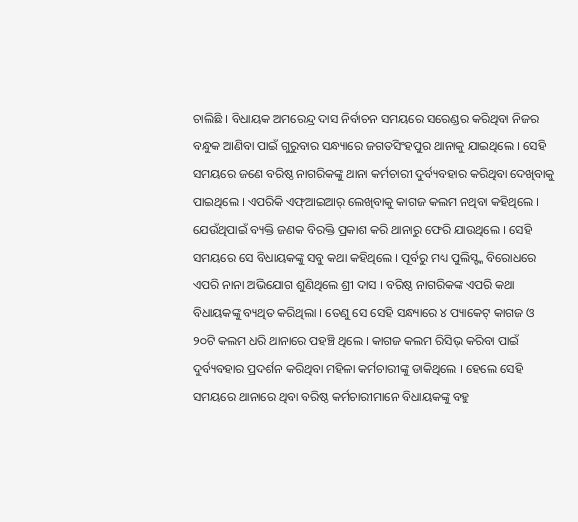ଚାଲିଛି । ବିଧାୟକ ଅମରେନ୍ଦ୍ର ଦାସ ନିର୍ବାଚନ ସମୟରେ ସରେଣ୍ଡର କରିଥିବା ନିଜର ବନ୍ଧୁକ ଆଣିବା ପାଇଁ ଗୁରୁବାର ସନ୍ଧ୍ୟାରେ ଜଗତସିଂହପୁର ଥାନାକୁ ଯାଇଥିଲେ । ସେହି ସମୟରେ ଜଣେ ବରିଷ୍ଠ ନାଗରିକଙ୍କୁ ଥାନା କର୍ମଚାରୀ ଦୁର୍ବ୍ୟବହାର କରିଥିବା ଦେଖିବାକୁ ପାଇଥିଲେ । ଏପରିକି ଏଫ୍ଆଇଆର୍ ଲେଖିବାକୁ କାଗଜ କଲମ ନଥିବା କହିଥିଲେ । ଯେଉଁଥିପାଇଁ ବ୍ୟକ୍ତି ଜଣକ ବିରକ୍ତି ପ୍ରକାଶ କରି ଥାନାରୁ ଫେରି ଯାଉଥିଲେ । ସେହି ସମୟରେ ସେ ବିଧାୟକଙ୍କୁ ସବୁ କଥା କହିଥିଲେ । ପୂର୍ବରୁ ମଧ୍ୟ ପୁଲିସ୍ଙ୍କ ବିରୋଧରେ ଏପରି ନାନା ଅଭିଯୋଗ ଶୁଣିଥିଲେ ଶ୍ରୀ ଦାସ । ବରିଷ୍ଠ ନାଗରିକଙ୍କ ଏପରି କଥା ବିଧାୟକଙ୍କୁ ବ୍ୟଥିତ କରିଥିଲା । ତେଣୁ ସେ ସେହି ସନ୍ଧ୍ୟାରେ ୪ ପ୍ୟାକେଟ୍ କାଗଜ ଓ ୨୦ଟି କଲମ ଧରି ଥାନାରେ ପହଞ୍ଚି ଥିଲେ । କାଗଜ କଲମ ରିସିଭ୍ କରିବା ପାଇଁ ଦୁର୍ବ୍ୟବହାର ପ୍ରଦର୍ଶନ କରିଥିବା ମହିଳା କର୍ମଚାରୀଙ୍କୁ ଡାକିଥିଲେ । ହେଲେ ସେହି ସମୟରେ ଥାନାରେ ଥିବା ବରିଷ୍ଠ କର୍ମଚାରୀମାନେ ବିଧାୟକଙ୍କୁ ବହୁ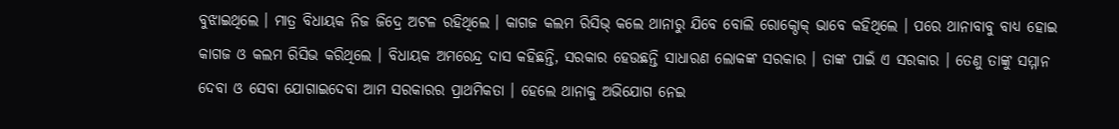ବୁଝାଇଥିଲେ । ମାତ୍ର ବିଧାୟକ ନିଜ ଜିଦ୍ରେ ଅଟଳ ରହିଥିଲେ । କାଗଜ କଲମ ରିସିଭ୍ କଲେ ଥାନାରୁ ଯିବେ ବୋଲି ରୋକ୍ଠୋକ୍ ଭାବେ କହିଥିଲେ । ପରେ ଥାନାବାବୁ ବାଧ୍ୟ ହୋଇ କାଗଜ ଓ କଲମ ରିସିଭ କରିଥିଲେ । ବିଧାୟକ ଅମରେନ୍ଦ୍ର ଦାସ କହିଛନ୍ତି, ସରକାର ହେଉଛନ୍ତି ସାଧାରଣ ଲୋକଙ୍କ ସରକାର । ତାଙ୍କ ପାଇଁ ଏ ସରକାର । ତେଣୁ ତାଙ୍କୁ ସମ୍ମାନ ଦେବା ଓ ସେବା ଯୋଗାଇଦେବା ଆମ ସରକାରର ପ୍ରାଥମିକତା । ହେଲେ ଥାନାକୁ ଅଭିଯୋଗ ନେଇ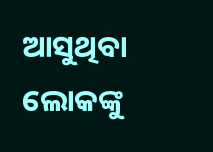ଆସୁଥିବା ଲୋକଙ୍କୁ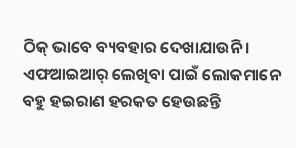ଠିକ୍ ଭାବେ ବ୍ୟବହାର ଦେଖାଯାଉନି । ଏଫଆଇଆର୍ ଲେଖିବା ପାଇଁ ଲୋକମାନେ ବହୁ ହଇରାଣ ହରକତ ହେଉଛନ୍ତି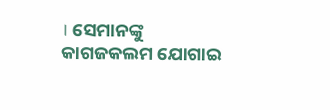। ସେମାନଙ୍କୁ କାଗଜକଲମ ଯୋଗାଇ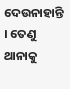ଦେଉନାହାନ୍ତି । ତେଣୁ ଥାନାକୁ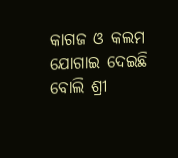କାଗଜ ଓ କଲମ ଯୋଗାଇ ଦେଇଛି ବୋଲି ଶ୍ରୀ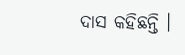ଦାସ କହିଛନ୍ତି ।